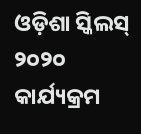ଓଡ଼ିଶା ସ୍କିଲସ୍ ୨୦୨୦ କାର୍ଯ୍ୟକ୍ରମ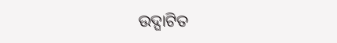ଉଦ୍ଘାଟିତ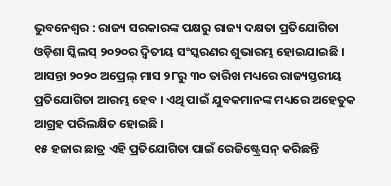ଭୁବନେଶ୍ୱର : ରାଜ୍ୟ ସରକାରଙ୍କ ପକ୍ଷରୁ ରାଜ୍ୟ ଦକ୍ଷତା ପ୍ରତିଯୋଗିତା ଓଡ଼ିଶା ସ୍କିଲସ୍ ୨୦୨୦ର ଦ୍ୱିତୀୟ ସଂସ୍କରଣର ଶୁଭାରମ୍ଭ ହୋଇଯାଇଛି । ଆସନ୍ତା ୨୦୨୦ ଅପ୍ରେଲ୍ ମାସ ୨୮ରୁ ୩୦ ତାରିଖ ମଧ୍ୟରେ ରାଜ୍ୟସ୍ତରୀୟ ପ୍ରତିଯୋଗିତା ଆରମ୍ଭ ହେବ । ଏଥି ପାଇଁ ଯୁବକମାନଙ୍କ ମଧ୍ୟରେ ଅହେତୁକ ଆଗ୍ରହ ପରିଲକ୍ଷିତ ହୋଇଛି ।
୧୫ ହଜାର ଛାତ୍ର ଏହି ପ୍ରତିଯୋଗିତା ପାଇଁ ରେଜିଷ୍ଟ୍ରେସନ୍ କରିଛନ୍ତି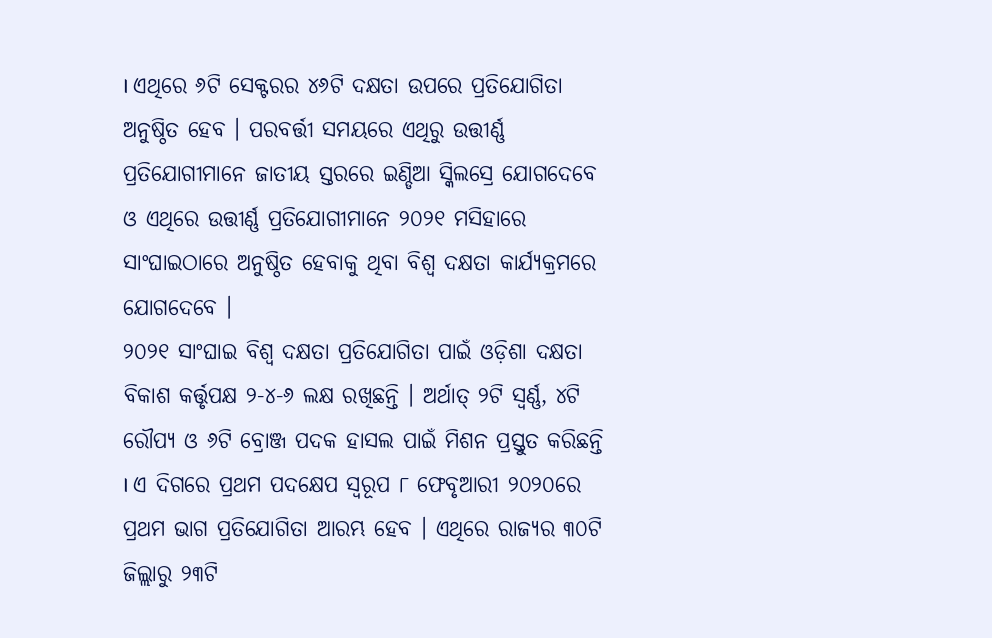। ଏଥିରେ ୬ଟି ସେକ୍ଟରର ୪୬ଟି ଦକ୍ଷତା ଉପରେ ପ୍ରତିଯୋଗିତା ଅନୁଷ୍ଠିତ ହେବ । ପରବର୍ତ୍ତୀ ସମୟରେ ଏଥିରୁ ଉତ୍ତୀର୍ଣ୍ଣ ପ୍ରତିଯୋଗୀମାନେ ଜାତୀୟ ସ୍ତରରେ ଇଣ୍ଡିଆ ସ୍କିଲସ୍ରେ ଯୋଗଦେବେ ଓ ଏଥିରେ ଉତ୍ତୀର୍ଣ୍ଣ ପ୍ରତିଯୋଗୀମାନେ ୨୦୨୧ ମସିହାରେ ସାଂଘାଇଠାରେ ଅନୁଷ୍ଠିତ ହେବାକୁ ଥିବା ବିଶ୍ୱ ଦକ୍ଷତା କାର୍ଯ୍ୟକ୍ରମରେ ଯୋଗଦେବେ ।
୨୦୨୧ ସାଂଘାଇ ବିଶ୍ୱ ଦକ୍ଷତା ପ୍ରତିଯୋଗିତା ପାଇଁ ଓଡ଼ିଶା ଦକ୍ଷତା ବିକାଶ କର୍ତ୍ତୃପକ୍ଷ ୨-୪-୬ ଲକ୍ଷ ରଖିଛନ୍ତି । ଅର୍ଥାତ୍ ୨ଟି ସ୍ୱର୍ଣ୍ଣ, ୪ଟି ରୌପ୍ୟ ଓ ୬ଟି ବ୍ରୋଞ୍ଜ ପଦକ ହାସଲ ପାଇଁ ମିଶନ ପ୍ରସ୍ତୁତ କରିଛନ୍ତି । ଏ ଦିଗରେ ପ୍ରଥମ ପଦକ୍ଷେପ ସ୍ୱରୂପ ୮ ଫେବୃଆରୀ ୨୦୨୦ରେ ପ୍ରଥମ ଭାଗ ପ୍ରତିଯୋଗିତା ଆରମ୍ଭ ହେବ । ଏଥିରେ ରାଜ୍ୟର ୩୦ଟି ଜିଲ୍ଲାରୁ ୨୩ଟି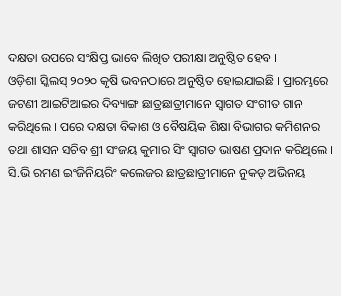ଦକ୍ଷତା ଉପରେ ସଂକ୍ଷିପ୍ତ ଭାବେ ଲିଖିତ ପରୀକ୍ଷା ଅନୁଷ୍ଠିତ ହେବ ।
ଓଡ଼ିଶା ସ୍କିଲସ୍ ୨୦୨୦ କୃଷି ଭବନଠାରେ ଅନୁଷ୍ଠିତ ହୋଇଯାଇଛି । ପ୍ରାରମ୍ଭରେ ଜଟଣୀ ଆଇଟିଆଇର ଦିବ୍ୟାଙ୍ଗ ଛାତ୍ରଛାତ୍ରୀମାନେ ସ୍ୱାଗତ ସଂଗୀତ ଗାନ କରିଥିଲେ । ପରେ ଦକ୍ଷତା ବିକାଶ ଓ ବୈଷୟିକ ଶିକ୍ଷା ବିଭାଗର କମିଶନର ତଥା ଶାସନ ସଚିବ ଶ୍ରୀ ସଂଜୟ କୁମାର ସିଂ ସ୍ୱାଗତ ଭାଷଣ ପ୍ରଦାନ କରିଥିଲେ ।
ସି.ଭି ରମଣ ଇଂଜିନିୟରିଂ କଲେଜର ଛାତ୍ରଛାତ୍ରୀମାନେ ନୁକଡ୍ ଅଭିନୟ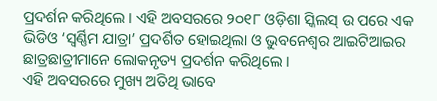ପ୍ରଦର୍ଶନ କରିଥିଲେ । ଏହି ଅବସରରେ ୨୦୧୮ ଓଡ଼ିଶା ସ୍କିଲସ୍ ଉ ପରେ ଏକ ଭିଡିଓ ‘ସ୍ୱର୍ଣ୍ଣିମ ଯାତ୍ରା’ ପ୍ରଦର୍ଶିତ ହୋଇଥିଲା ଓ ଭୁବନେଶ୍ୱର ଆଇଟିଆଇର ଛାତ୍ରଛାତ୍ରୀମାନେ ଲୋକନୃତ୍ୟ ପ୍ରଦର୍ଶନ କରିଥିଲେ ।
ଏହି ଅବସରରେ ମୁଖ୍ୟ ଅତିଥି ଭାବେ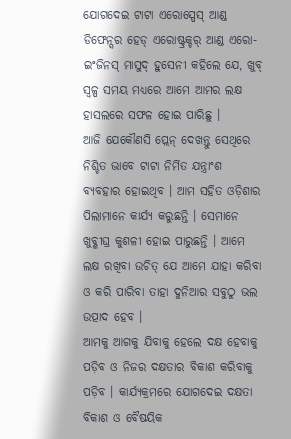ଯୋଗଦେଇ ଟାଟା ଏରୋସ୍ପେସ୍ ଆଣ୍ଡ ଡିଫେନ୍ସର ହେଡ୍ ଏରୋଷ୍ଟ୍ରକ୍ଚର୍ ଆଣ୍ଡ ଏରୋ-ଇଂଜିନସ୍ ମାସୁଦ୍ ହୁସେନୀ କହିଲେ ଯେ, ଖୁବ୍ ସ୍ୱଳ୍ପ ସମୟ ମଧ୍ୟରେ ଆମେ ଆମର ଲକ୍ଷ ହାସଲରେ ସଫଳ ହୋଇ ପାରିଛୁ ।
ଆଜି ଯେକୌଣସି ପ୍ଲେନ୍ ଦେଖନ୍ତୁ ସେଥିରେ ନିଶ୍ଚିତ ଭାବେ ଟାଟା ନିର୍ମିତ ଯନ୍ତ୍ରାଂଶ ବ୍ୟବହାର ହୋଇଥିବ । ଆମ ସହିତ ଓଡ଼ିଶାର ପିଲାମାନେ କାର୍ଯ୍ୟ କରୁଛନ୍ତି । ସେମାନେ ଖୁବ୍ଶୀଘ୍ର କୁଶଳୀ ହୋଇ ପାରୁଛନ୍ତି । ଆମେ ଲକ୍ଷ ରଖିବା ଉଚିତ୍ ଯେ ଆମେ ଯାହା କରିବା ଓ କରି ପାରିବା ତାହା ଦୁନିଆର ସବୁଠୁ ଭଲ ଉତ୍ପାଦ ହେବ ।
ଆମକୁ ଆଗକୁ ଯିବାକୁ ହେଲେ ଦକ୍ଷ ହେବାକୁ ପଡ଼ିବ ଓ ନିଜର ଦକ୍ଷତାର ବିକାଶ କରିବାକୁ ପଡ଼ିବ । କାର୍ଯ୍ୟକ୍ରମରେ ଯୋଗଦେଇ ଦକ୍ଷତା ବିକାଶ ଓ ବୈଷୟିକ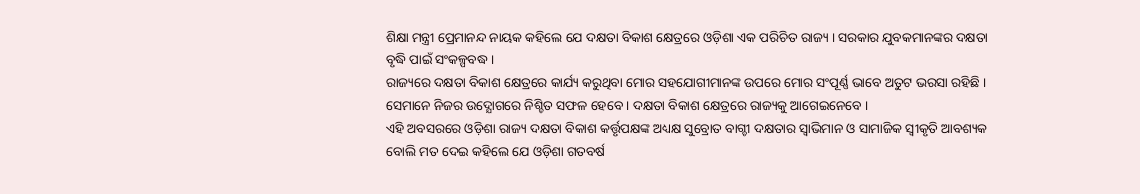ଶିକ୍ଷା ମନ୍ତ୍ରୀ ପ୍ରେମାନନ୍ଦ ନାୟକ କହିଲେ ଯେ ଦକ୍ଷତା ବିକାଶ କ୍ଷେତ୍ରରେ ଓଡ଼ିଶା ଏକ ପରିଚିତ ରାଜ୍ୟ । ସରକାର ଯୁବକମାନଙ୍କର ଦକ୍ଷତା ବୃଦ୍ଧି ପାଇଁ ସଂକଳ୍ପବଦ୍ଧ ।
ରାଜ୍ୟରେ ଦକ୍ଷତା ବିକାଶ କ୍ଷେତ୍ରରେ କାର୍ଯ୍ୟ କରୁଥିବା ମୋର ସହଯୋଗୀମାନଙ୍କ ଉପରେ ମୋର ସଂପୂର୍ଣ୍ଣ ଭାବେ ଅତୁଟ ଭରସା ରହିଛି । ସେମାନେ ନିଜର ଉଦ୍ଯୋଗରେ ନିଶ୍ଚିତ ସଫଳ ହେବେ । ଦକ୍ଷତା ବିକାଶ କ୍ଷେତ୍ରରେ ରାଜ୍ୟକୁ ଆଗେଇନେବେ ।
ଏହି ଅବସରରେ ଓଡ଼ିଶା ରାଜ୍ୟ ଦକ୍ଷତା ବିକାଶ କର୍ତ୍ତୃପକ୍ଷଙ୍କ ଅଧ୍ୟକ୍ଷ ସୁବ୍ରୋତ ବାଗ୍ଚୀ ଦକ୍ଷତାର ସ୍ୱାଭିମାନ ଓ ସାମାଜିକ ସ୍ୱୀକୃତି ଆବଶ୍ୟକ ବୋଲି ମତ ଦେଇ କହିଲେ ଯେ ଓଡ଼ିଶା ଗତବର୍ଷ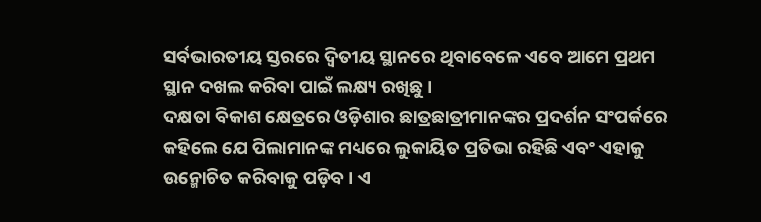ସର୍ବଭାରତୀୟ ସ୍ତରରେ ଦ୍ୱିତୀୟ ସ୍ଥାନରେ ଥିବାବେଳେ ଏବେ ଆମେ ପ୍ରଥମ ସ୍ଥାନ ଦଖଲ କରିବା ପାଇଁ ଲକ୍ଷ୍ୟ ରଖିଛୁ ।
ଦକ୍ଷତା ବିକାଶ କ୍ଷେତ୍ରରେ ଓଡ଼ିଶାର ଛାତ୍ରଛାତ୍ରୀମାନଙ୍କର ପ୍ରଦର୍ଶନ ସଂପର୍କରେ କହିଲେ ଯେ ପିଲାମାନଙ୍କ ମଧ୍ୟରେ ଲୁକାୟିତ ପ୍ରତିଭା ରହିଛି ଏବଂ ଏହାକୁ ଉନ୍ମୋଚିତ କରିବାକୁ ପଡ଼ିବ । ଏ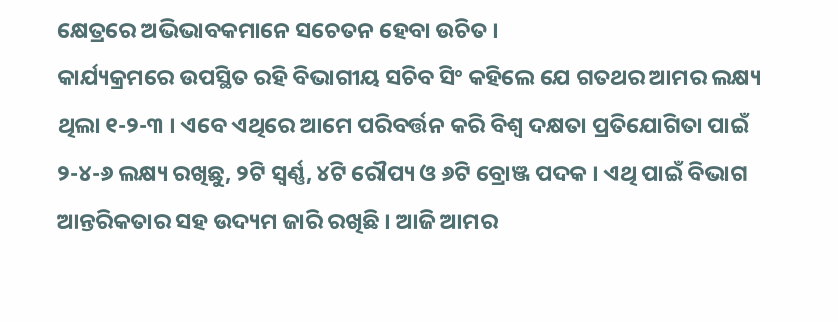କ୍ଷେତ୍ରରେ ଅଭିଭାବକମାନେ ସଚେତନ ହେବା ଉଚିତ ।
କାର୍ଯ୍ୟକ୍ରମରେ ଉପସ୍ଥିତ ରହି ବିଭାଗୀୟ ସଚିବ ସିଂ କହିଲେ ଯେ ଗତଥର ଆମର ଲକ୍ଷ୍ୟ ଥିଲା ୧-୨-୩ । ଏବେ ଏଥିରେ ଆମେ ପରିବର୍ତ୍ତନ କରି ବିଶ୍ୱ ଦକ୍ଷତା ପ୍ରତିଯୋଗିତା ପାଇଁ ୨-୪-୬ ଲକ୍ଷ୍ୟ ରଖିଛୁ, ୨ଟି ସ୍ୱର୍ଣ୍ଣ, ୪ଟି ରୌପ୍ୟ ଓ ୬ଟି ବ୍ରୋଞ୍ଜ ପଦକ । ଏଥି ପାଇଁ ବିଭାଗ ଆନ୍ତରିକତାର ସହ ଉଦ୍ୟମ ଜାରି ରଖିଛି । ଆଜି ଆମର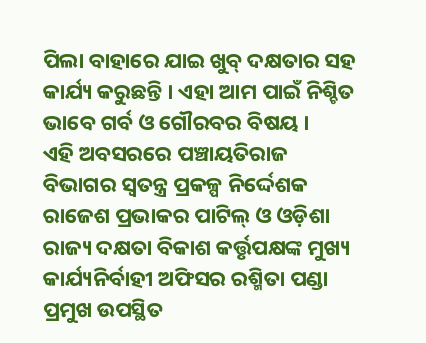ପିଲା ବାହାରେ ଯାଇ ଖୁବ୍ ଦକ୍ଷତାର ସହ କାର୍ଯ୍ୟ କରୁଛନ୍ତି । ଏହା ଆମ ପାଇଁ ନିଶ୍ଚିତ ଭାବେ ଗର୍ବ ଓ ଗୌରବର ବିଷୟ ।
ଏହି ଅବସରରେ ପଞ୍ଚାୟତିରାଜ ବିଭାଗର ସ୍ୱତନ୍ତ୍ର ପ୍ରକଳ୍ପ ନିର୍ଦ୍ଦେଶକ ରାଜେଶ ପ୍ରଭାକର ପାଟିଲ୍ ଓ ଓଡ଼ିଶା ରାଜ୍ୟ ଦକ୍ଷତା ବିକାଶ କର୍ତ୍ତୃପକ୍ଷଙ୍କ ମୁଖ୍ୟ କାର୍ଯ୍ୟନିର୍ବାହୀ ଅଫିସର ରଶ୍ମିତା ପଣ୍ଡା ପ୍ରମୁଖ ଉପସ୍ଥିତ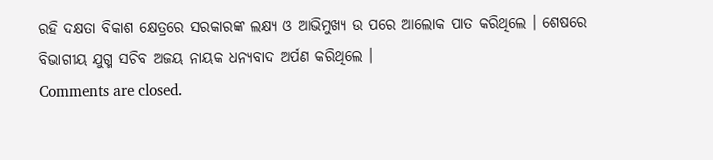ରହି ଦକ୍ଷତା ବିକାଶ କ୍ଷେତ୍ରରେ ସରକାରଙ୍କ ଲକ୍ଷ୍ୟ ଓ ଆଭିମୁଖ୍ୟ ଉ ପରେ ଆଲୋକ ପାତ କରିଥିଲେ । ଶେଷରେ ବିଭାଗୀୟ ଯୁଗ୍ମ ସଚିବ ଅଜୟ ନାୟକ ଧନ୍ୟବାଦ ଅର୍ପଣ କରିଥିଲେ ।
Comments are closed.